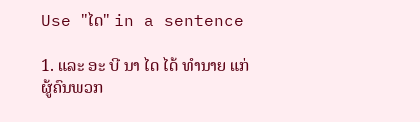Use "ໄດ" in a sentence

1. ແລະ ອະ ບີ ນາ ໄດ ໄດ້ ທໍານາຍ ແກ່ ຜູ້ຄົນພວກ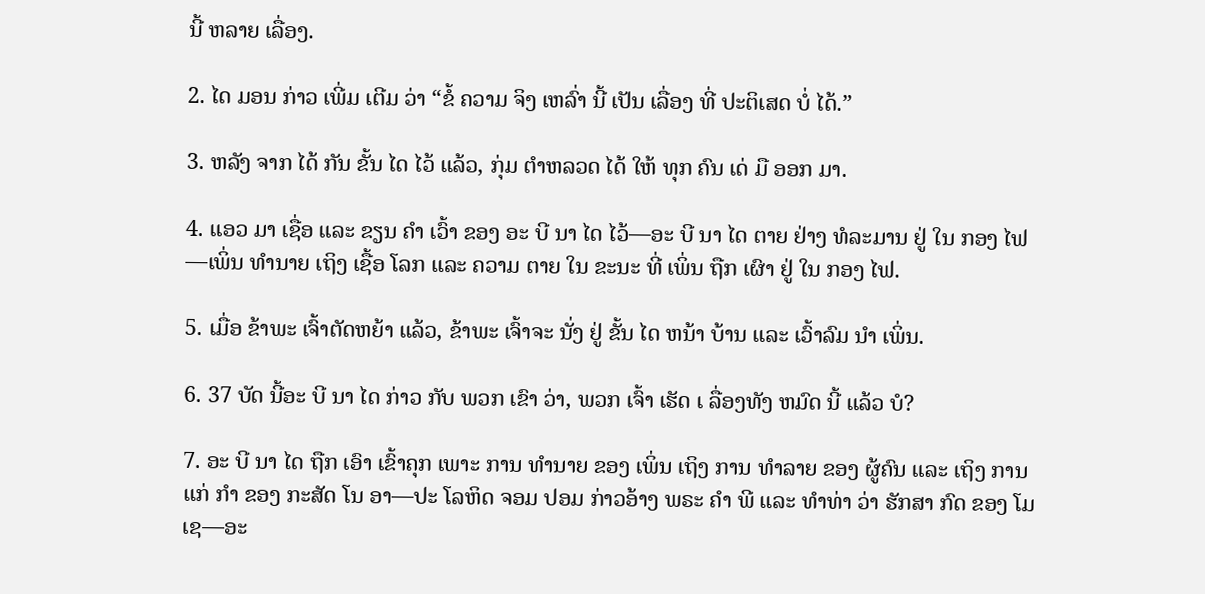ນີ້ ຫລາຍ ເລື່ອງ.

2. ໄດ ມອນ ກ່າວ ເພີ່ມ ເຕີມ ວ່າ “ຂໍ້ ຄວາມ ຈິງ ເຫລົ່າ ນີ້ ເປັນ ເລື່ອງ ທີ່ ປະຕິເສດ ບໍ່ ໄດ້.”

3. ຫລັງ ຈາກ ໄດ້ ກັນ ຂັ້ນ ໄດ ໄວ້ ແລ້ວ, ກຸ່ມ ຕໍາຫລວດ ໄດ້ ໃຫ້ ທຸກ ຄົນ ເດ່ ມື ອອກ ມາ.

4. ແອວ ມາ ເຊື່ອ ແລະ ຂຽນ ຄໍາ ເວົ້າ ຂອງ ອະ ບີ ນາ ໄດ ໄວ້—ອະ ບີ ນາ ໄດ ຕາຍ ຢ່າງ ທໍລະມານ ຢູ່ ໃນ ກອງ ໄຟ—ເພິ່ນ ທໍານາຍ ເຖິງ ເຊື້ອ ໂລກ ແລະ ຄວາມ ຕາຍ ໃນ ຂະນະ ທີ່ ເພິ່ນ ຖືກ ເຜົາ ຢູ່ ໃນ ກອງ ໄຟ.

5. ເມື່ອ ຂ້າພະ ເຈົ້າຕັດຫຍ້າ ແລ້ວ, ຂ້າພະ ເຈົ້າຈະ ນັ່ງ ຢູ່ ຂັ້ນ ໄດ ຫນ້າ ບ້ານ ແລະ ເວົ້າລົມ ນໍາ ເພິ່ນ.

6. 37 ບັດ ນີ້ອະ ບີ ນາ ໄດ ກ່າວ ກັບ ພວກ ເຂົາ ວ່າ, ພວກ ເຈົ້າ ເຮັດ ເ ລື່ອງທັງ ຫມົດ ນີ້ ແລ້ວ ບໍ?

7. ອະ ບີ ນາ ໄດ ຖືກ ເອົາ ເຂົ້າຄຸກ ເພາະ ການ ທໍານາຍ ຂອງ ເພິ່ນ ເຖິງ ການ ທໍາລາຍ ຂອງ ຜູ້ຄົນ ແລະ ເຖິງ ການ ແກ່ ກໍາ ຂອງ ກະສັດ ໂນ ອາ—ປະ ໂລຫິດ ຈອມ ປອມ ກ່າວອ້າງ ພຣະ ຄໍາ ພີ ແລະ ທໍາທ່າ ວ່າ ຮັກສາ ກົດ ຂອງ ໂມ ເຊ—ອະ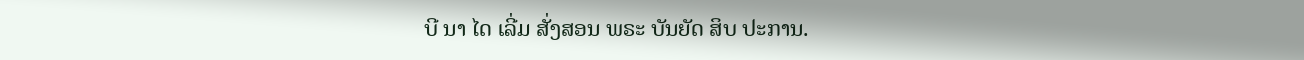ບີ ນາ ໄດ ເລີ່ມ ສັ່ງສອນ ພຣະ ບັນຍັດ ສິບ ປະການ.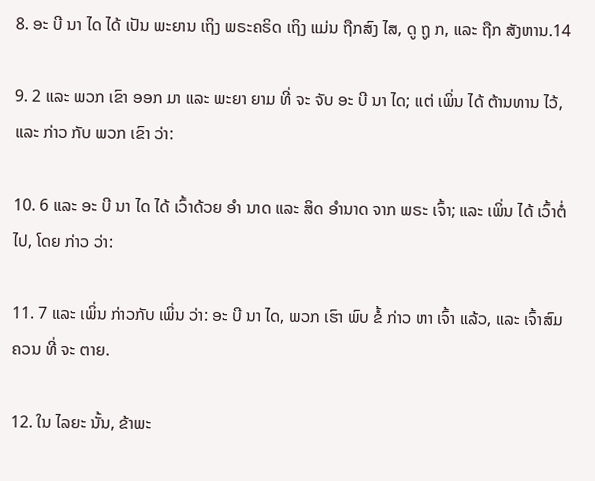8. ອະ ບີ ນາ ໄດ ໄດ້ ເປັນ ພະຍານ ເຖິງ ພຣະຄຣິດ ເຖິງ ແມ່ນ ຖືກສົງ ໄສ, ດູ ຖູ ກ, ແລະ ຖືກ ສັງຫານ.14

9. 2 ແລະ ພວກ ເຂົາ ອອກ ມາ ແລະ ພະຍາ ຍາມ ທີ່ ຈະ ຈັບ ອະ ບີ ນາ ໄດ; ແຕ່ ເພິ່ນ ໄດ້ ຕ້ານທານ ໄວ້, ແລະ ກ່າວ ກັບ ພວກ ເຂົາ ວ່າ:

10. 6 ແລະ ອະ ບີ ນາ ໄດ ໄດ້ ເວົ້າດ້ວຍ ອໍາ ນາດ ແລະ ສິດ ອໍານາດ ຈາກ ພຣະ ເຈົ້າ; ແລະ ເພິ່ນ ໄດ້ ເວົ້າຕໍ່ ໄປ, ໂດຍ ກ່າວ ວ່າ:

11. 7 ແລະ ເພິ່ນ ກ່າວກັບ ເພິ່ນ ວ່າ: ອະ ບີ ນາ ໄດ, ພວກ ເຮົາ ພົບ ຂໍ້ ກ່າວ ຫາ ເຈົ້າ ແລ້ວ, ແລະ ເຈົ້າສົມຄວນ ທີ່ ຈະ ຕາຍ.

12. ໃນ ໄລຍະ ນັ້ນ, ຂ້າພະ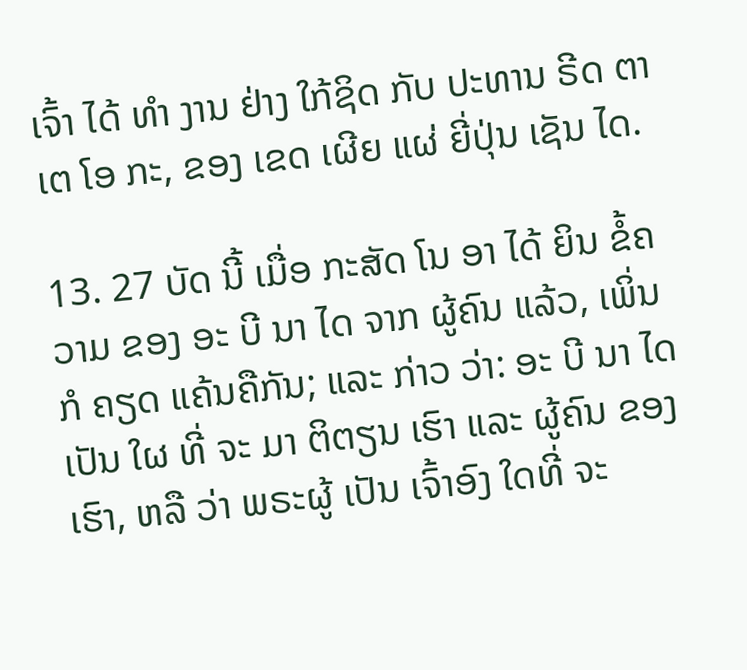ເຈົ້າ ໄດ້ ທໍາ ງານ ຢ່າງ ໃກ້ຊິດ ກັບ ປະທານ ຣີດ ຕາ ເຕ ໂອ ກະ, ຂອງ ເຂດ ເຜີຍ ແຜ່ ຍີ່ປຸ່ນ ເຊັນ ໄດ.

13. 27 ບັດ ນີ້ ເມື່ອ ກະສັດ ໂນ ອາ ໄດ້ ຍິນ ຂໍ້ຄວາມ ຂອງ ອະ ບີ ນາ ໄດ ຈາກ ຜູ້ຄົນ ແລ້ວ, ເພິ່ນ ກໍ ຄຽດ ແຄ້ນຄືກັນ; ແລະ ກ່າວ ວ່າ: ອະ ບີ ນາ ໄດ ເປັນ ໃຜ ທີ່ ຈະ ມາ ຕິຕຽນ ເຮົາ ແລະ ຜູ້ຄົນ ຂອງ ເຮົາ, ຫລື ວ່າ ພຣະຜູ້ ເປັນ ເຈົ້າອົງ ໃດທີ່ ຈະ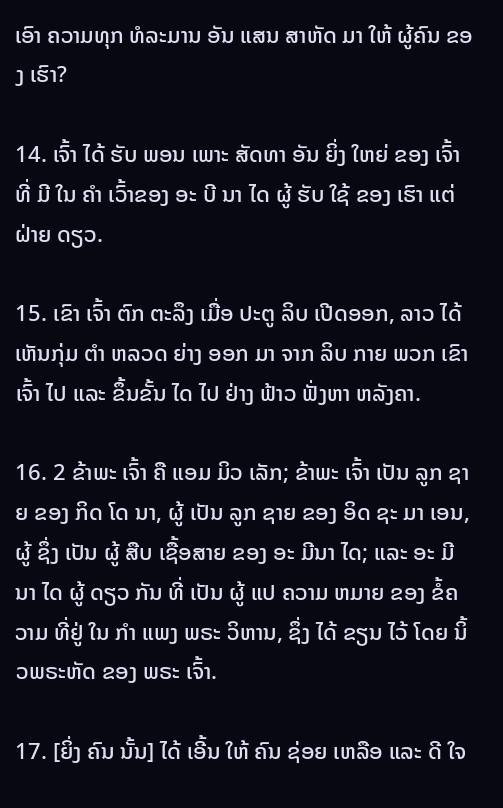ເອົາ ຄວາມທຸກ ທໍລະມານ ອັນ ແສນ ສາຫັດ ມາ ໃຫ້ ຜູ້ຄົນ ຂອງ ເຮົາ?

14. ເຈົ້າ ໄດ້ ຮັບ ພອນ ເພາະ ສັດທາ ອັນ ຍິ່ງ ໃຫຍ່ ຂອງ ເຈົ້າທີ່ ມີ ໃນ ຄໍາ ເວົ້າຂອງ ອະ ບີ ນາ ໄດ ຜູ້ ຮັບ ໃຊ້ ຂອງ ເຮົາ ແຕ່ ຝ່າຍ ດຽວ.

15. ເຂົາ ເຈົ້າ ຕົກ ຕະລຶງ ເມື່ອ ປະຕູ ລິບ ເປີດອອກ, ລາວ ໄດ້ ເຫັນກຸ່ມ ຕໍາ ຫລວດ ຍ່າງ ອອກ ມາ ຈາກ ລິບ ກາຍ ພວກ ເຂົາ ເຈົ້າ ໄປ ແລະ ຂຶ້ນຂັ້ນ ໄດ ໄປ ຢ່າງ ຟ້າວ ຟັ່ງຫາ ຫລັງຄາ.

16. 2 ຂ້າພະ ເຈົ້າ ຄື ແອມ ມິວ ເລັກ; ຂ້າພະ ເຈົ້າ ເປັນ ລູກ ຊາຍ ຂອງ ກິດ ໂດ ນາ, ຜູ້ ເປັນ ລູກ ຊາຍ ຂອງ ອິດ ຊະ ມາ ເອນ, ຜູ້ ຊຶ່ງ ເປັນ ຜູ້ ສືບ ເຊື້ອສາຍ ຂອງ ອະ ມີນາ ໄດ; ແລະ ອະ ມີນາ ໄດ ຜູ້ ດຽວ ກັນ ທີ່ ເປັນ ຜູ້ ແປ ຄວາມ ຫມາຍ ຂອງ ຂໍ້ຄວາມ ທີ່ຢູ່ ໃນ ກໍາ ແພງ ພຣະ ວິຫານ, ຊຶ່ງ ໄດ້ ຂຽນ ໄວ້ ໂດຍ ນິ້ວພຣະຫັດ ຂອງ ພຣະ ເຈົ້າ.

17. [ຍິ່ງ ຄົນ ນັ້ນ] ໄດ້ ເອີ້ນ ໃຫ້ ຄົນ ຊ່ອຍ ເຫລືອ ແລະ ດີ ໃຈ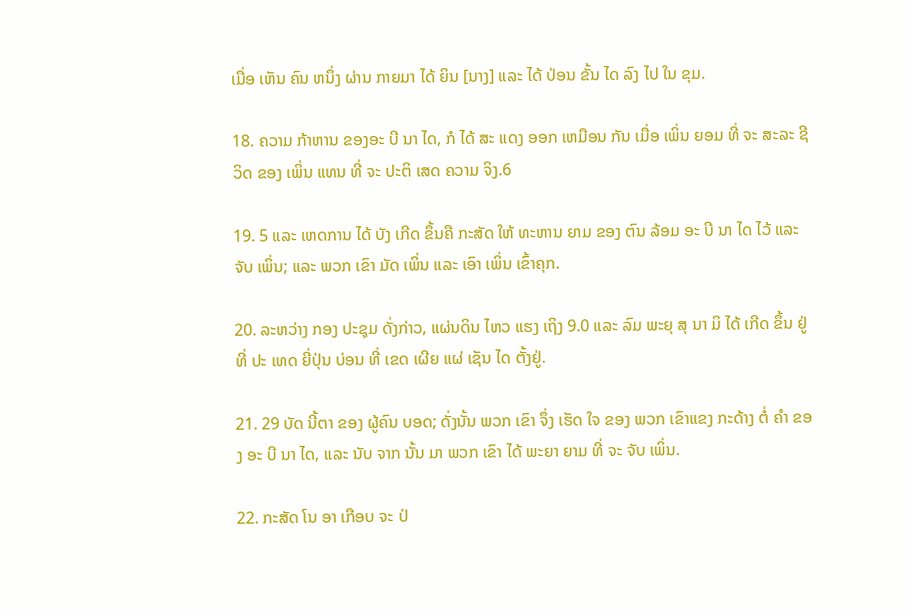ເມື່ອ ເຫັນ ຄົນ ຫນຶ່ງ ຜ່ານ ກາຍມາ ໄດ້ ຍິນ [ນາງ] ແລະ ໄດ້ ປ່ອນ ຂັ້ນ ໄດ ລົງ ໄປ ໃນ ຂຸມ.

18. ຄວາມ ກ້າຫານ ຂອງອະ ບີ ນາ ໄດ, ກໍ ໄດ້ ສະ ແດງ ອອກ ເຫມືອນ ກັນ ເມື່ອ ເພິ່ນ ຍອມ ທີ່ ຈະ ສະລະ ຊີວິດ ຂອງ ເພິ່ນ ແທນ ທີ່ ຈະ ປະຕິ ເສດ ຄວາມ ຈິງ.6

19. 5 ແລະ ເຫດການ ໄດ້ ບັງ ເກີດ ຂຶ້ນຄື ກະສັດ ໃຫ້ ທະຫານ ຍາມ ຂອງ ຕົນ ລ້ອມ ອະ ບີ ນາ ໄດ ໄວ້ ແລະ ຈັບ ເພິ່ນ; ແລະ ພວກ ເຂົາ ມັດ ເພິ່ນ ແລະ ເອົາ ເພິ່ນ ເຂົ້າຄຸກ.

20. ລະຫວ່າງ ກອງ ປະຊຸມ ດັ່ງກ່າວ, ແຜ່ນດິນ ໄຫວ ແຮງ ເຖິງ 9.0 ແລະ ລົມ ພະຍຸ ສຸ ນາ ມິ ໄດ້ ເກີດ ຂຶ້ນ ຢູ່ທີ່ ປະ ເທດ ຍີ່ປຸ່ນ ບ່ອນ ທີ່ ເຂດ ເຜີຍ ແຜ່ ເຊັນ ໄດ ຕັ້ງຢູ່.

21. 29 ບັດ ນີ້ຕາ ຂອງ ຜູ້ຄົນ ບອດ; ດັ່ງນັ້ນ ພວກ ເຂົາ ຈຶ່ງ ເຮັດ ໃຈ ຂອງ ພວກ ເຂົາແຂງ ກະດ້າງ ຕໍ່ ຄໍາ ຂອງ ອະ ບີ ນາ ໄດ, ແລະ ນັບ ຈາກ ນັ້ນ ມາ ພວກ ເຂົາ ໄດ້ ພະຍາ ຍາມ ທີ່ ຈະ ຈັບ ເພິ່ນ.

22. ກະສັດ ໂນ ອາ ເກືອບ ຈະ ປ່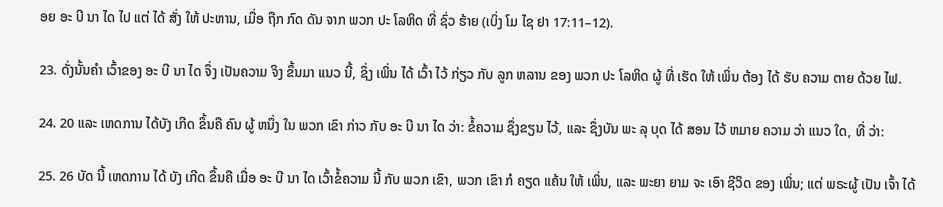ອຍ ອະ ບີ ນາ ໄດ ໄປ ແຕ່ ໄດ້ ສັ່ງ ໃຫ້ ປະຫານ, ເມື່ອ ຖືກ ກົດ ດັນ ຈາກ ພວກ ປະ ໂລຫິດ ທີ່ ຊົ່ວ ຮ້າຍ (ເບິ່ງ ໂມ ໄຊ ຢາ 17:11–12).

23. ດັ່ງນັ້ນຄໍາ ເວົ້າຂອງ ອະ ບີ ນາ ໄດ ຈຶ່ງ ເປັນຄວາມ ຈິງ ຂຶ້ນມາ ແນວ ນີ້, ຊຶ່ງ ເພິ່ນ ໄດ້ ເວົ້າ ໄວ້ ກ່ຽວ ກັບ ລູກ ຫລານ ຂອງ ພວກ ປະ ໂລຫິດ ຜູ້ ທີ່ ເຮັດ ໃຫ້ ເພິ່ນ ຕ້ອງ ໄດ້ ຮັບ ຄວາມ ຕາຍ ດ້ວຍ ໄຟ.

24. 20 ແລະ ເຫດການ ໄດ້ບັງ ເກີດ ຂຶ້ນຄື ຄົນ ຜູ້ ຫນຶ່ງ ໃນ ພວກ ເຂົາ ກ່າວ ກັບ ອະ ບີ ນາ ໄດ ວ່າ: ຂໍ້ຄວາມ ຊຶ່ງຂຽນ ໄວ້, ແລະ ຊຶ່ງບັນ ພະ ລຸ ບຸດ ໄດ້ ສອນ ໄວ້ ຫມາຍ ຄວາມ ວ່າ ແນວ ໃດ, ທີ່ ວ່າ:

25. 26 ບັດ ນີ້ ເຫດການ ໄດ້ ບັງ ເກີດ ຂຶ້ນຄື ເມື່ອ ອະ ບີ ນາ ໄດ ເວົ້າຂໍ້ຄວາມ ນີ້ ກັບ ພວກ ເຂົາ, ພວກ ເຂົາ ກໍ ຄຽດ ແຄ້ນ ໃຫ້ ເພິ່ນ, ແລະ ພະຍາ ຍາມ ຈະ ເອົາ ຊີວິດ ຂອງ ເພິ່ນ; ແຕ່ ພຣະຜູ້ ເປັນ ເຈົ້າ ໄດ້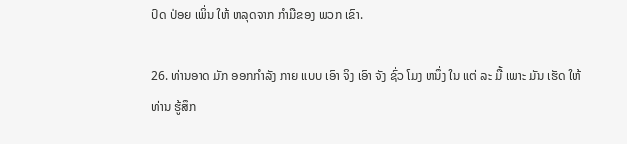ປົດ ປ່ອຍ ເພິ່ນ ໃຫ້ ຫລຸດຈາກ ກໍາມືຂອງ ພວກ ເຂົາ.

26. ທ່ານອາດ ມັກ ອອກກໍາລັງ ກາຍ ແບບ ເອົາ ຈິງ ເອົາ ຈັງ ຊົ່ວ ໂມງ ຫນຶ່ງ ໃນ ແຕ່ ລະ ມື້ ເພາະ ມັນ ເຮັດ ໃຫ້ ທ່ານ ຮູ້ສຶກ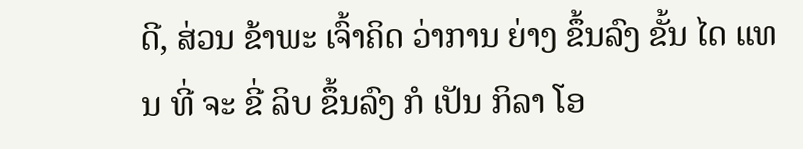ດີ, ສ່ວນ ຂ້າພະ ເຈົ້າຄິດ ວ່າການ ຍ່າງ ຂຶ້ນລົງ ຂັ້ນ ໄດ ແທນ ທີ່ ຈະ ຂີ່ ລິບ ຂຶ້ນລົງ ກໍ ເປັນ ກິລາ ໂອ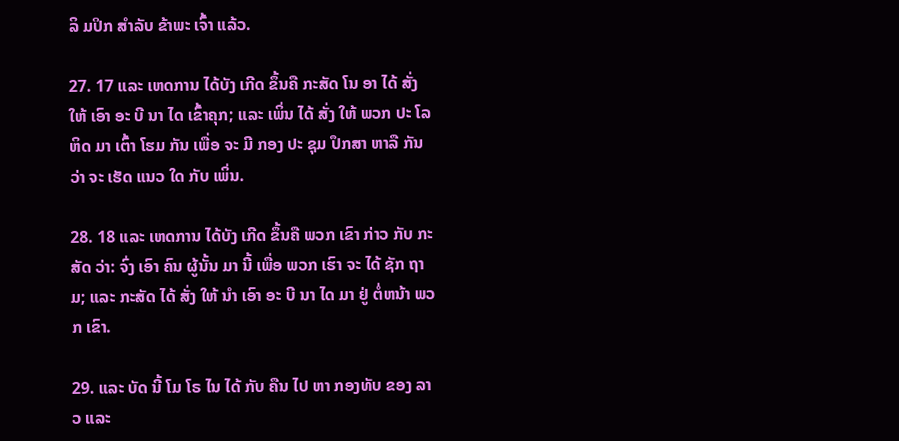ລິ ມປິກ ສໍາລັບ ຂ້າພະ ເຈົ້າ ແລ້ວ.

27. 17 ແລະ ເຫດການ ໄດ້ບັງ ເກີດ ຂຶ້ນຄື ກະສັດ ໂນ ອາ ໄດ້ ສັ່ງ ໃຫ້ ເອົາ ອະ ບີ ນາ ໄດ ເຂົ້າຄຸກ; ແລະ ເພິ່ນ ໄດ້ ສັ່ງ ໃຫ້ ພວກ ປະ ໂລຫິດ ມາ ເຕົ້າ ໂຮມ ກັນ ເພື່ອ ຈະ ມີ ກອງ ປະ ຊຸມ ປຶກສາ ຫາລື ກັນ ວ່າ ຈະ ເຮັດ ແນວ ໃດ ກັບ ເພິ່ນ.

28. 18 ແລະ ເຫດການ ໄດ້ບັງ ເກີດ ຂຶ້ນຄື ພວກ ເຂົາ ກ່າວ ກັບ ກະສັດ ວ່າ: ຈົ່ງ ເອົາ ຄົນ ຜູ້ນັ້ນ ມາ ນີ້ ເພື່ອ ພວກ ເຮົາ ຈະ ໄດ້ ຊັກ ຖາມ; ແລະ ກະສັດ ໄດ້ ສັ່ງ ໃຫ້ ນໍາ ເອົາ ອະ ບີ ນາ ໄດ ມາ ຢູ່ ຕໍ່ຫນ້າ ພວກ ເຂົາ.

29. ແລະ ບັດ ນີ້ ໂມ ໂຣ ໄນ ໄດ້ ກັບ ຄືນ ໄປ ຫາ ກອງທັບ ຂອງ ລາວ ແລະ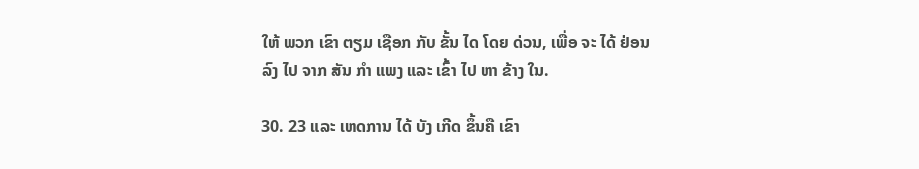ໃຫ້ ພວກ ເຂົາ ຕຽມ ເຊືອກ ກັບ ຂັ້ນ ໄດ ໂດຍ ດ່ວນ, ເພື່ອ ຈະ ໄດ້ ຢ່ອນ ລົງ ໄປ ຈາກ ສັນ ກໍາ ແພງ ແລະ ເຂົ້າ ໄປ ຫາ ຂ້າງ ໃນ.

30. 23 ແລະ ເຫດການ ໄດ້ ບັງ ເກີດ ຂຶ້ນຄື ເຂົາ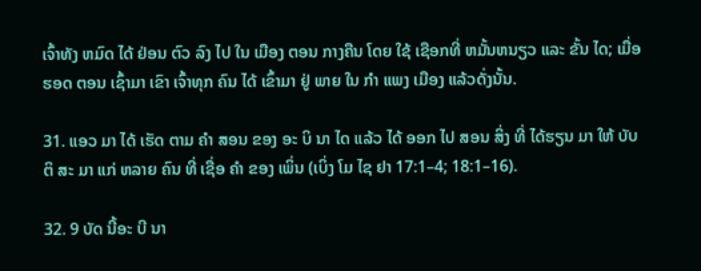ເຈົ້າທັງ ຫມົດ ໄດ້ ຢ່ອນ ຕົວ ລົງ ໄປ ໃນ ເມືອງ ຕອນ ກາງຄືນ ໂດຍ ໃຊ້ ເຊືອກທີ່ ຫມັ້ນຫນຽວ ແລະ ຂັ້ນ ໄດ; ເມື່ອ ຮອດ ຕອນ ເຊົ້າມາ ເຂົາ ເຈົ້າທຸກ ຄົນ ໄດ້ ເຂົ້າມາ ຢູ່ ພາຍ ໃນ ກໍາ ແພງ ເມືອງ ແລ້ວດັ່ງນັ້ນ.

31. ແອວ ມາ ໄດ້ ເຮັດ ຕາມ ຄໍາ ສອນ ຂອງ ອະ ບິ ນາ ໄດ ແລ້ວ ໄດ້ ອອກ ໄປ ສອນ ສິ່ງ ທີ່ ໄດ້ຮຽນ ມາ ໃຫ້ ບັບ ຕິ ສະ ມາ ແກ່ ຫລາຍ ຄົນ ທີ່ ເຊື່ອ ຄໍາ ຂອງ ເພິ່ນ (ເບິ່ງ ໂມ ໄຊ ຢາ 17:1–4; 18:1–16).

32. 9 ບັດ ນີ້ອະ ບີ ນາ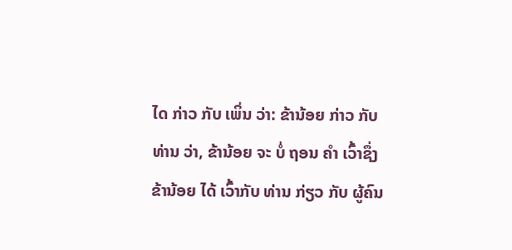ໄດ ກ່າວ ກັບ ເພິ່ນ ວ່າ: ຂ້ານ້ອຍ ກ່າວ ກັບ ທ່ານ ວ່າ, ຂ້ານ້ອຍ ຈະ ບໍ່ ຖອນ ຄໍາ ເວົ້າຊຶ່ງຂ້ານ້ອຍ ໄດ້ ເວົ້າກັບ ທ່ານ ກ່ຽວ ກັບ ຜູ້ຄົນ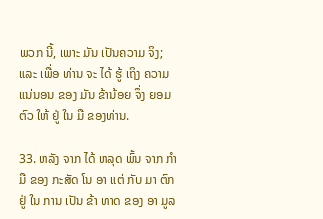ພວກ ນີ້, ເພາະ ມັນ ເປັນຄວາມ ຈິງ; ແລະ ເພື່ອ ທ່ານ ຈະ ໄດ້ ຮູ້ ເຖິງ ຄວາມ ແນ່ນອນ ຂອງ ມັນ ຂ້ານ້ອຍ ຈຶ່ງ ຍອມ ຕົວ ໃຫ້ ຢູ່ ໃນ ມື ຂອງທ່ານ.

33. ຫລັງ ຈາກ ໄດ້ ຫລຸດ ພົ້ນ ຈາກ ກໍາມື ຂອງ ກະສັດ ໂນ ອາ ແຕ່ ກັບ ມາ ຕົກ ຢູ່ ໃນ ການ ເປັນ ຂ້າ ທາດ ຂອງ ອາ ມູລ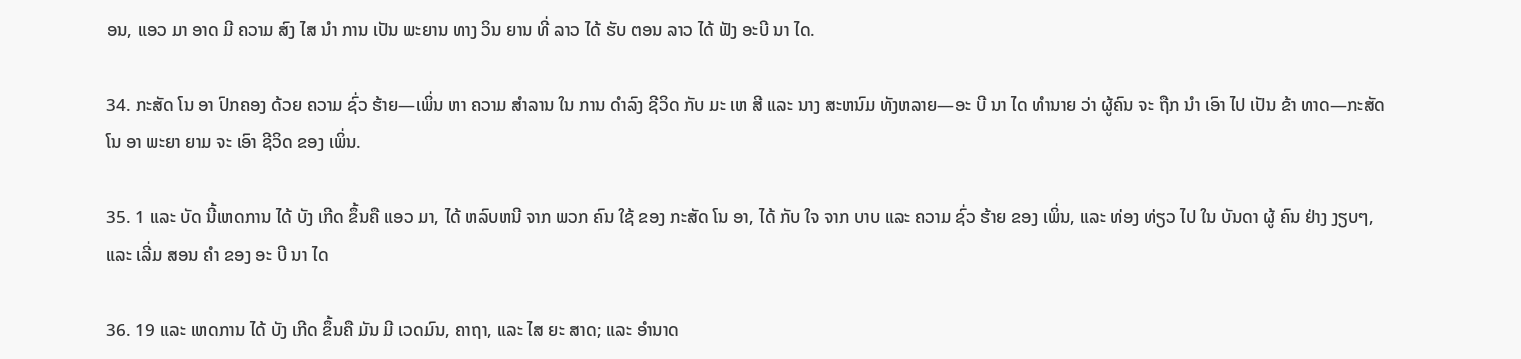ອນ, ແອວ ມາ ອາດ ມີ ຄວາມ ສົງ ໄສ ນໍາ ການ ເປັນ ພະຍານ ທາງ ວິນ ຍານ ທີ່ ລາວ ໄດ້ ຮັບ ຕອນ ລາວ ໄດ້ ຟັງ ອະບີ ນາ ໄດ.

34. ກະສັດ ໂນ ອາ ປົກຄອງ ດ້ວຍ ຄວາມ ຊົ່ວ ຮ້າຍ—ເພິ່ນ ຫາ ຄວາມ ສໍາລານ ໃນ ການ ດໍາລົງ ຊີວິດ ກັບ ມະ ເຫ ສີ ແລະ ນາງ ສະຫນົມ ທັງຫລາຍ—ອະ ບີ ນາ ໄດ ທໍານາຍ ວ່າ ຜູ້ຄົນ ຈະ ຖືກ ນໍາ ເອົາ ໄປ ເປັນ ຂ້າ ທາດ—ກະສັດ ໂນ ອາ ພະຍາ ຍາມ ຈະ ເອົາ ຊີວິດ ຂອງ ເພິ່ນ.

35. 1 ແລະ ບັດ ນີ້ເຫດການ ໄດ້ ບັງ ເກີດ ຂຶ້ນຄື ແອວ ມາ, ໄດ້ ຫລົບຫນີ ຈາກ ພວກ ຄົນ ໃຊ້ ຂອງ ກະສັດ ໂນ ອາ, ໄດ້ ກັບ ໃຈ ຈາກ ບາບ ແລະ ຄວາມ ຊົ່ວ ຮ້າຍ ຂອງ ເພິ່ນ, ແລະ ທ່ອງ ທ່ຽວ ໄປ ໃນ ບັນດາ ຜູ້ ຄົນ ຢ່າງ ງຽບໆ, ແລະ ເລີ່ມ ສອນ ຄໍາ ຂອງ ອະ ບີ ນາ ໄດ

36. 19 ແລະ ເຫດການ ໄດ້ ບັງ ເກີດ ຂຶ້ນຄື ມັນ ມີ ເວດມົນ, ຄາຖາ, ແລະ ໄສ ຍະ ສາດ; ແລະ ອໍານາດ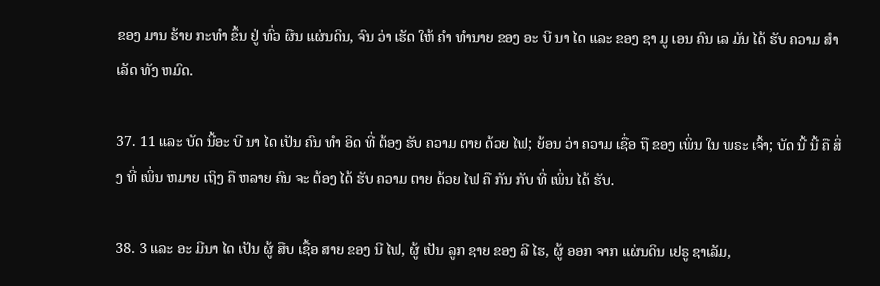ຂອງ ມານ ຮ້າຍ ກະທໍາ ຂຶ້ນ ຢູ່ ທົ່ວ ຜືນ ແຜ່ນດິນ, ຈົນ ວ່າ ເຮັດ ໃຫ້ ຄໍາ ທໍານາຍ ຂອງ ອະ ບີ ນາ ໄດ ແລະ ຂອງ ຊາ ມູ ເອນ ຄົນ ເລ ມັນ ໄດ້ ຮັບ ຄວາມ ສໍາ ເລັດ ທັງ ຫມົດ.

37. 11 ແລະ ບັດ ນີ້ອະ ບີ ນາ ໄດ ເປັນ ຄົນ ທໍາ ອິດ ທີ່ ຕ້ອງ ຮັບ ຄວາມ ຕາຍ ດ້ວຍ ໄຟ; ຍ້ອນ ວ່າ ຄວາມ ເຊື່ອ ຖື ຂອງ ເພິ່ນ ໃນ ພຣະ ເຈົ້າ; ບັດ ນີ້ ນີ້ ຄື ສິ່ງ ທີ່ ເພິ່ນ ຫມາຍ ເຖິງ ຄື ຫລາຍ ຄົນ ຈະ ຕ້ອງ ໄດ້ ຮັບ ຄວາມ ຕາຍ ດ້ວຍ ໄຟ ຄື ກັນ ກັບ ທີ່ ເພິ່ນ ໄດ້ ຮັບ.

38. 3 ແລະ ອະ ມີນາ ໄດ ເປັນ ຜູ້ ສືບ ເຊື້ອ ສາຍ ຂອງ ນີ ໄຟ, ຜູ້ ເປັນ ລູກ ຊາຍ ຂອງ ລີ ໄຮ, ຜູ້ ອອກ ຈາກ ແຜ່ນດິນ ເຢຣູ ຊາເລັມ,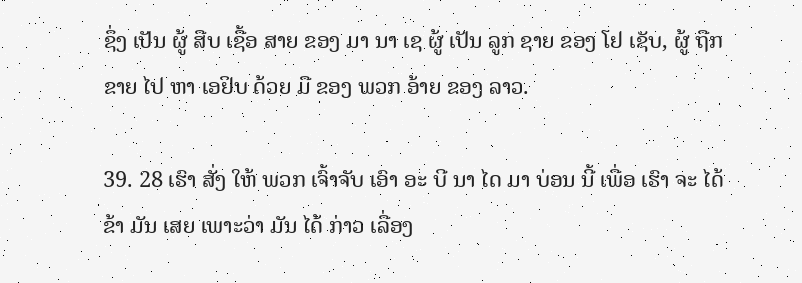ຊຶ່ງ ເປັນ ຜູ້ ສືບ ເຊື້ອ ສາຍ ຂອງ ມາ ນາ ເຊ ຜູ້ ເປັນ ລູກ ຊາຍ ຂອງ ໂຢ ເຊັບ, ຜູ້ ຖືກ ຂາຍ ໄປ ຫາ ເອຢິບ ດ້ວຍ ມື ຂອງ ພວກ ອ້າຍ ຂອງ ລາວ.

39. 28 ເຮົາ ສັ່ງ ໃຫ້ ພວກ ເຈົ້າຈັບ ເອົາ ອະ ບີ ນາ ໄດ ມາ ບ່ອນ ນີ້ ເພື່ອ ເຮົາ ຈະ ໄດ້ ຂ້າ ມັນ ເສຍ ເພາະວ່າ ມັນ ໄດ້ ກ່າວ ເລື່ອງ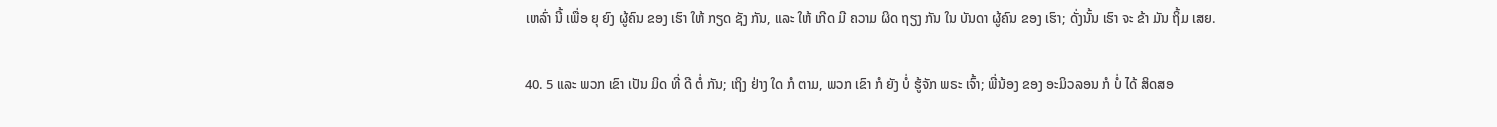ເຫລົ່າ ນີ້ ເພື່ອ ຍຸ ຍົງ ຜູ້ຄົນ ຂອງ ເຮົາ ໃຫ້ ກຽດ ຊັງ ກັນ, ແລະ ໃຫ້ ເກີດ ມີ ຄວາມ ຜິດ ຖຽງ ກັນ ໃນ ບັນດາ ຜູ້ຄົນ ຂອງ ເຮົາ; ດັ່ງນັ້ນ ເຮົາ ຈະ ຂ້າ ມັນ ຖິ້ມ ເສຍ.

40. 5 ແລະ ພວກ ເຂົາ ເປັນ ມິດ ທີ່ ດີ ຕໍ່ ກັນ; ເຖິງ ຢ່າງ ໃດ ກໍ ຕາມ, ພວກ ເຂົາ ກໍ ຍັງ ບໍ່ ຮູ້ຈັກ ພຣະ ເຈົ້າ; ພີ່ນ້ອງ ຂອງ ອະມິວລອນ ກໍ ບໍ່ ໄດ້ ສິດສອ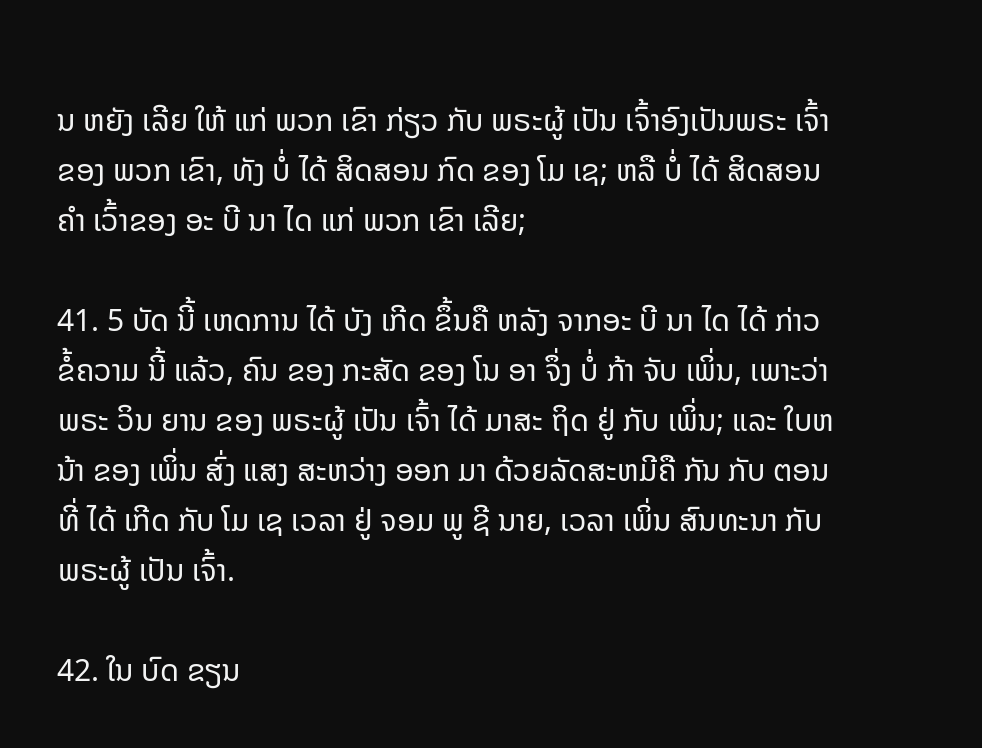ນ ຫຍັງ ເລີຍ ໃຫ້ ແກ່ ພວກ ເຂົາ ກ່ຽວ ກັບ ພຣະຜູ້ ເປັນ ເຈົ້າອົງເປັນພຣະ ເຈົ້າຂອງ ພວກ ເຂົາ, ທັງ ບໍ່ ໄດ້ ສິດສອນ ກົດ ຂອງ ໂມ ເຊ; ຫລື ບໍ່ ໄດ້ ສິດສອນ ຄໍາ ເວົ້າຂອງ ອະ ບີ ນາ ໄດ ແກ່ ພວກ ເຂົາ ເລີຍ;

41. 5 ບັດ ນີ້ ເຫດການ ໄດ້ ບັງ ເກີດ ຂຶ້ນຄື ຫລັງ ຈາກອະ ບີ ນາ ໄດ ໄດ້ ກ່າວ ຂໍ້ຄວາມ ນີ້ ແລ້ວ, ຄົນ ຂອງ ກະສັດ ຂອງ ໂນ ອາ ຈຶ່ງ ບໍ່ ກ້າ ຈັບ ເພິ່ນ, ເພາະວ່າ ພຣະ ວິນ ຍານ ຂອງ ພຣະຜູ້ ເປັນ ເຈົ້າ ໄດ້ ມາສະ ຖິດ ຢູ່ ກັບ ເພິ່ນ; ແລະ ໃບຫນ້າ ຂອງ ເພິ່ນ ສົ່ງ ແສງ ສະຫວ່າງ ອອກ ມາ ດ້ວຍລັດສະຫມີຄື ກັນ ກັບ ຕອນ ທີ່ ໄດ້ ເກີດ ກັບ ໂມ ເຊ ເວລາ ຢູ່ ຈອມ ພູ ຊີ ນາຍ, ເວລາ ເພິ່ນ ສົນທະນາ ກັບ ພຣະຜູ້ ເປັນ ເຈົ້າ.

42. ໃນ ບົດ ຂຽນ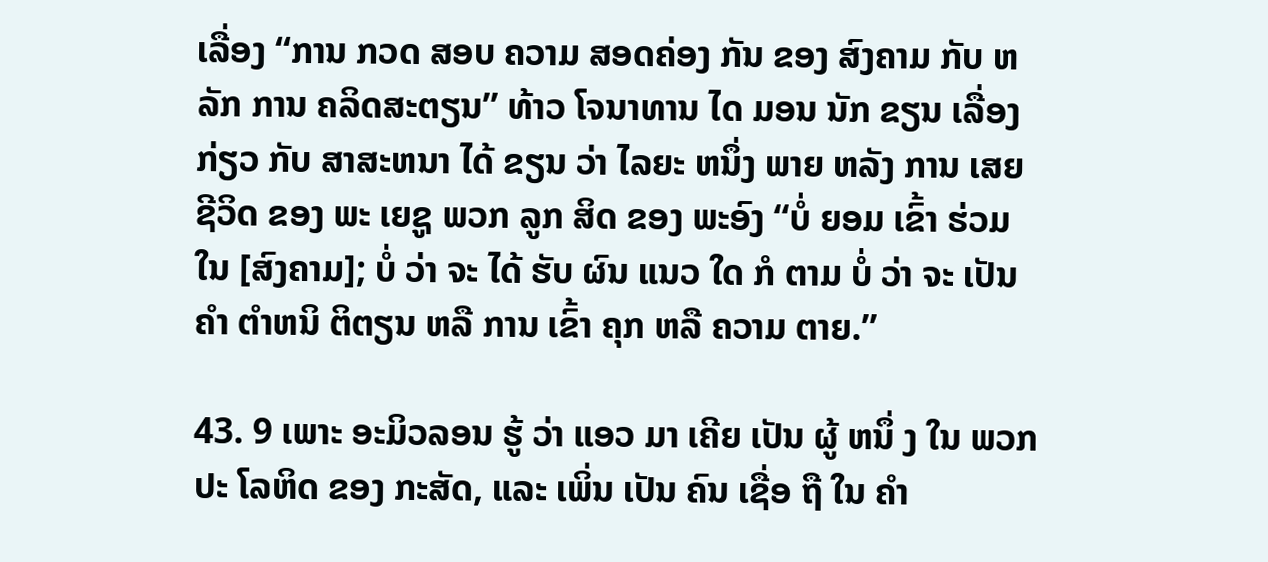ເລື່ອງ “ການ ກວດ ສອບ ຄວາມ ສອດຄ່ອງ ກັນ ຂອງ ສົງຄາມ ກັບ ຫລັກ ການ ຄລິດສະຕຽນ” ທ້າວ ໂຈນາທານ ໄດ ມອນ ນັກ ຂຽນ ເລື່ອງ ກ່ຽວ ກັບ ສາສະຫນາ ໄດ້ ຂຽນ ວ່າ ໄລຍະ ຫນຶ່ງ ພາຍ ຫລັງ ການ ເສຍ ຊີວິດ ຂອງ ພະ ເຍຊູ ພວກ ລູກ ສິດ ຂອງ ພະອົງ “ບໍ່ ຍອມ ເຂົ້າ ຮ່ວມ ໃນ [ສົງຄາມ]; ບໍ່ ວ່າ ຈະ ໄດ້ ຮັບ ຜົນ ແນວ ໃດ ກໍ ຕາມ ບໍ່ ວ່າ ຈະ ເປັນ ຄໍາ ຕໍາຫນິ ຕິຕຽນ ຫລື ການ ເຂົ້າ ຄຸກ ຫລື ຄວາມ ຕາຍ.”

43. 9 ເພາະ ອະມິວລອນ ຮູ້ ວ່າ ແອວ ມາ ເຄີຍ ເປັນ ຜູ້ ຫນຶ່ ງ ໃນ ພວກ ປະ ໂລຫິດ ຂອງ ກະສັດ, ແລະ ເພິ່ນ ເປັນ ຄົນ ເຊື່ອ ຖື ໃນ ຄໍາ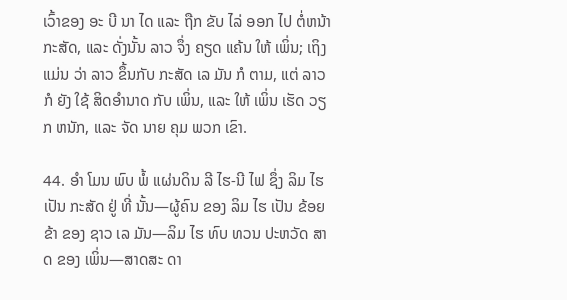ເວົ້າຂອງ ອະ ບີ ນາ ໄດ ແລະ ຖືກ ຂັບ ໄລ່ ອອກ ໄປ ຕໍ່ຫນ້າ ກະສັດ, ແລະ ດັ່ງນັ້ນ ລາວ ຈຶ່ງ ຄຽດ ແຄ້ນ ໃຫ້ ເພິ່ນ; ເຖິງ ແມ່ນ ວ່າ ລາວ ຂຶ້ນກັບ ກະສັດ ເລ ມັນ ກໍ ຕາມ, ແຕ່ ລາວ ກໍ ຍັງ ໃຊ້ ສິດອໍານາດ ກັບ ເພິ່ນ, ແລະ ໃຫ້ ເພິ່ນ ເຮັດ ວຽກ ຫນັກ, ແລະ ຈັດ ນາຍ ຄຸມ ພວກ ເຂົາ.

44. ອໍາ ໂມນ ພົບ ພໍ້ ແຜ່ນດິນ ລີ ໄຮ-ນີ ໄຟ ຊຶ່ງ ລິມ ໄຮ ເປັນ ກະສັດ ຢູ່ ທີ່ ນັ້ນ—ຜູ້ຄົນ ຂອງ ລິມ ໄຮ ເປັນ ຂ້ອຍ ຂ້າ ຂອງ ຊາວ ເລ ມັນ—ລິມ ໄຮ ທົບ ທວນ ປະຫວັດ ສາດ ຂອງ ເພິ່ນ—ສາດສະ ດາ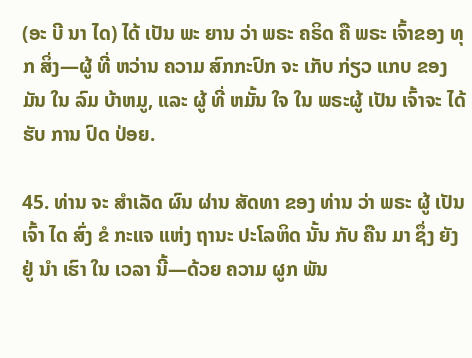(ອະ ບີ ນາ ໄດ) ໄດ້ ເປັນ ພະ ຍານ ວ່າ ພຣະ ຄຣິດ ຄື ພຣະ ເຈົ້າຂອງ ທຸກ ສິ່ງ—ຜູ້ ທີ່ ຫວ່ານ ຄວາມ ສົກກະປົກ ຈະ ເກັບ ກ່ຽວ ແກບ ຂອງ ມັນ ໃນ ລົມ ບ້າຫມູ, ແລະ ຜູ້ ທີ່ ຫມັ້ນ ໃຈ ໃນ ພຣະຜູ້ ເປັນ ເຈົ້າຈະ ໄດ້ ຮັບ ການ ປົດ ປ່ອຍ.

45. ທ່ານ ຈະ ສໍາເລັດ ຜົນ ຜ່ານ ສັດທາ ຂອງ ທ່ານ ວ່າ ພຣະ ຜູ້ ເປັນ ເຈົ້າ ໄດ ສົ່ງ ຂໍ ກະແຈ ແຫ່ງ ຖານະ ປະໂລຫິດ ນັ້ນ ກັບ ຄືນ ມາ ຊຶ່ງ ຍັງ ຢູ່ ນໍາ ເຮົາ ໃນ ເວລາ ນີ້—ດ້ວຍ ຄວາມ ຜູກ ພັນ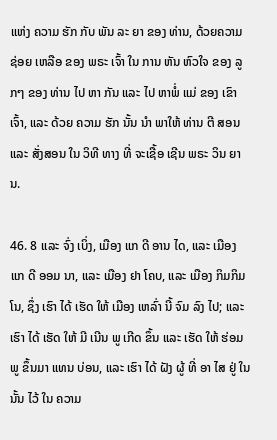ແຫ່ງ ຄວາມ ຮັກ ກັບ ພັນ ລະ ຍາ ຂອງ ທ່ານ, ດ້ວຍຄວາມ ຊ່ອຍ ເຫລືອ ຂອງ ພຣະ ເຈົ້າ ໃນ ການ ຫັນ ຫົວໃຈ ຂອງ ລູກໆ ຂອງ ທ່ານ ໄປ ຫາ ກັນ ແລະ ໄປ ຫາພໍ່ ແມ່ ຂອງ ເຂົາເຈົ້າ, ແລະ ດ້ວຍ ຄວາມ ຮັກ ນັ້ນ ນໍາ ພາໃຫ້ ທ່ານ ຕີ ສອນ ແລະ ສັ່ງສອນ ໃນ ວິທີ ທາງ ທີ່ ຈະເຊື້ອ ເຊີນ ພຣະ ວິນ ຍານ.

46. 8 ແລະ ຈົ່ງ ເບິ່ງ, ເມືອງ ແກ ດີ ອານ ໄດ, ແລະ ເມືອງ ແກ ດີ ອອມ ນາ, ແລະ ເມືອງ ຢາ ໂຄບ, ແລະ ເມືອງ ກິມກິມ ໂນ, ຊຶ່ງ ເຮົາ ໄດ້ ເຮັດ ໃຫ້ ເມືອງ ເຫລົ່າ ນີ້ ຈົມ ລົງ ໄປ; ແລະ ເຮົາ ໄດ້ ເຮັດ ໃຫ້ ມີ ເນີນ ພູ ເກີດ ຂຶ້ນ ແລະ ເຮັດ ໃຫ້ ຮ່ອມພູ ຂຶ້ນມາ ແທນ ບ່ອນ, ແລະ ເຮົາ ໄດ້ ຝັງ ຜູ້ ທີ່ ອາ ໄສ ຢູ່ ໃນ ນັ້ນ ໄວ້ ໃນ ຄວາມ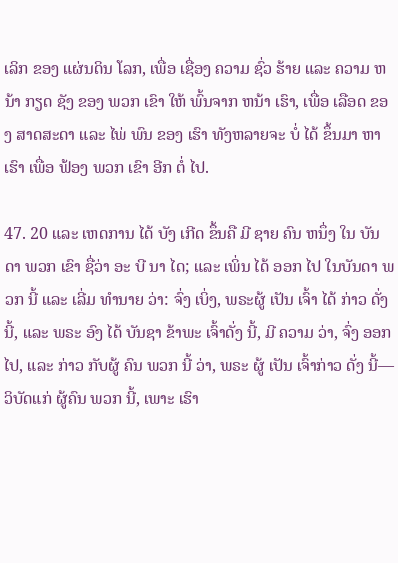ເລິກ ຂອງ ແຜ່ນດິນ ໂລກ, ເພື່ອ ເຊື່ອງ ຄວາມ ຊົ່ວ ຮ້າຍ ແລະ ຄວາມ ຫນ້າ ກຽດ ຊັງ ຂອງ ພວກ ເຂົາ ໃຫ້ ພົ້ນຈາກ ຫນ້າ ເຮົາ, ເພື່ອ ເລືອດ ຂອງ ສາດສະດາ ແລະ ໄພ່ ພົນ ຂອງ ເຮົາ ທັງຫລາຍຈະ ບໍ່ ໄດ້ ຂຶ້ນມາ ຫາ ເຮົາ ເພື່ອ ຟ້ອງ ພວກ ເຂົາ ອີກ ຕໍ່ ໄປ.

47. 20 ແລະ ເຫດການ ໄດ້ ບັງ ເກີດ ຂຶ້ນຄື ມີ ຊາຍ ຄົນ ຫນຶ່ງ ໃນ ບັນດາ ພວກ ເຂົາ ຊື່ວ່າ ອະ ບີ ນາ ໄດ; ແລະ ເພິ່ນ ໄດ້ ອອກ ໄປ ໃນບັນດາ ພວກ ນີ້ ແລະ ເລີ່ມ ທໍານາຍ ວ່າ: ຈົ່ງ ເບິ່ງ, ພຣະຜູ້ ເປັນ ເຈົ້າ ໄດ້ ກ່າວ ດັ່ງ ນີ້, ແລະ ພຣະ ອົງ ໄດ້ ບັນຊາ ຂ້າພະ ເຈົ້າດັ່ງ ນີ້, ມີ ຄວາມ ວ່າ, ຈົ່ງ ອອກ ໄປ, ແລະ ກ່າວ ກັບຜູ້ ຄົນ ພວກ ນີ້ ວ່າ, ພຣະ ຜູ້ ເປັນ ເຈົ້າກ່າວ ດັ່ງ ນີ້—ວິບັດແກ່ ຜູ້ຄົນ ພວກ ນີ້, ເພາະ ເຮົາ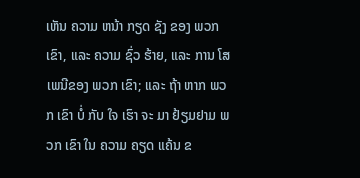ເຫັນ ຄວາມ ຫນ້າ ກຽດ ຊັງ ຂອງ ພວກ ເຂົາ, ແລະ ຄວາມ ຊົ່ວ ຮ້າຍ, ແລະ ການ ໂສ ເພນີຂອງ ພວກ ເຂົາ; ແລະ ຖ້າ ຫາກ ພວກ ເຂົາ ບໍ່ ກັບ ໃຈ ເຮົາ ຈະ ມາ ຢ້ຽມຢາມ ພວກ ເຂົາ ໃນ ຄວາມ ຄຽດ ແຄ້ນ ຂ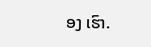ອງ ເຮົາ.